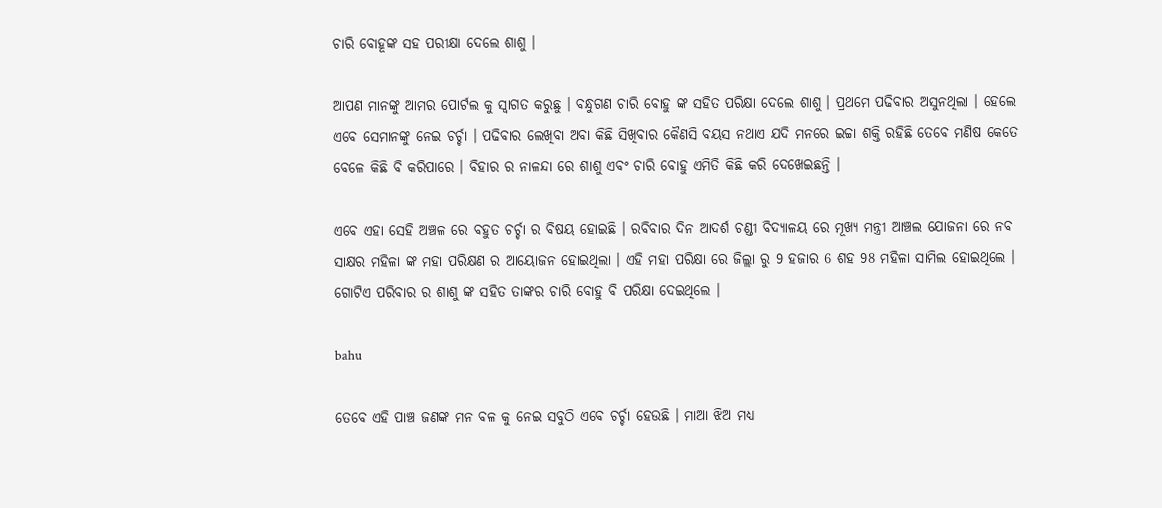ଚାରି ବୋହୂଙ୍କ ସହ ପରୀକ୍ଷା ଦେଲେ ଶାଶୁ ।

ଆପଣ ମାନଙ୍କୁ ଆମର ପୋର୍ଟଲ କୁ ସ୍ୱାଗତ କରୁଛୁ । ବନ୍ଧୁଗଣ ଚାରି ବୋହୁ ଙ୍କ ସହିତ ପରିକ୍ଷା ଦେଲେ ଶାଶୁ । ପ୍ରଥମେ ପଢିବାର ଅସୁନଥିଲା । ହେଲେ ଏବେ ସେମାନଙ୍କୁ ନେଇ ଚର୍ଚ୍ଚା । ପଢିବାର ଲେଖିବା ଅବା କିଛି ସିଖିବାର କୈଣସି ବୟସ ନଥାଏ ଯଦି ମନରେ ଇଚ୍ଚା ଶକ୍ତି ରହିଛି ତେବେ ମଣିଷ କେତେ ବେଳେ କିଛି ବି କରିପାରେ । ବିହାର ର ନାଳନ୍ଦା ରେ ଶାଶୁ ଏବଂ ଚାରି ବୋହୁ ଏମିତି କିଛି କରି ଦେଖେଇଛନ୍ତି ।

ଏବେ ଏହା ସେହି ଅଞ୍ଚଳ ରେ ବହୁତ ଚର୍ଚ୍ଚା ର ବିଷୟ ହୋଇଛି । ରବିବାର ଦିନ ଆଦର୍ଶ ଚଣ୍ଡୀ ବିଦ୍ୟାଳୟ ରେ ମୂଖ୍ୟ ମନ୍ତ୍ରୀ ଆଞ୍ଚଲ ଯୋଜନା ରେ ନବ ସାକ୍ଷର ମହିଳା ଙ୍କ ମହା ପରିକ୍ଷଣ ର ଆୟୋଜନ ହୋଇଥିଲା । ଏହି ମହା ପରିକ୍ଷା ରେ ଜିଲ୍ଲା ରୁ 9 ହଜାର 6 ଶହ 98 ମହିଳା ସାମିଲ ହୋଇଥିଲେ । ଗୋଟିଏ ପରିବାର ର ଶାଶୁ ଙ୍କ ସହିତ ତାଙ୍କର ଚାରି ବୋହୁ ବି ପରିକ୍ଷା ଦେଇଥିଲେ ।

bahu

ତେବେ ଏହି ପାଞ୍ଚ ଜଣଙ୍କ ମନ ବଳ କୁ ନେଇ ସବୁଠି ଏବେ ଚର୍ଚ୍ଚା ହେଉଛି । ମାଆ ଝିଅ ମଧ୍ୟ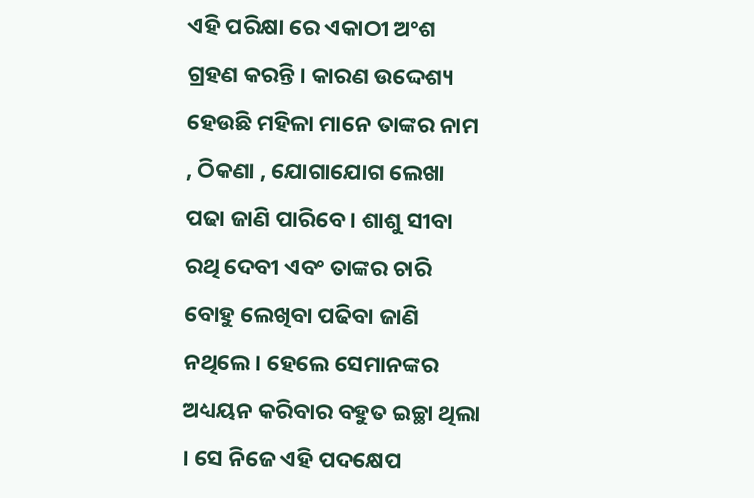ଏହି ପରିକ୍ଷା ରେ ଏକାଠୀ ଅଂଶ ଗ୍ରହଣ କରନ୍ତି । କାରଣ ଉଦ୍ଦେଶ୍ୟ ହେଉଛି ମହିଳା ମାନେ ତାଙ୍କର ନାମ , ଠିକଣା , ଯୋଗାଯୋଗ ଲେଖା ପଢା ଜାଣି ପାରିବେ । ଶାଶୁ ସୀବା ରଥି ଦେବୀ ଏବଂ ତାଙ୍କର ଚାରି ବୋହୁ ଲେଖିବା ପଢିବା ଜାଣି ନଥିଲେ । ହେଲେ ସେମାନଙ୍କର ଅଧ୍ୟୟନ କରିବାର ବହୁତ ଇଚ୍ଛା ଥିଲା । ସେ ନିଜେ ଏହି ପଦକ୍ଷେପ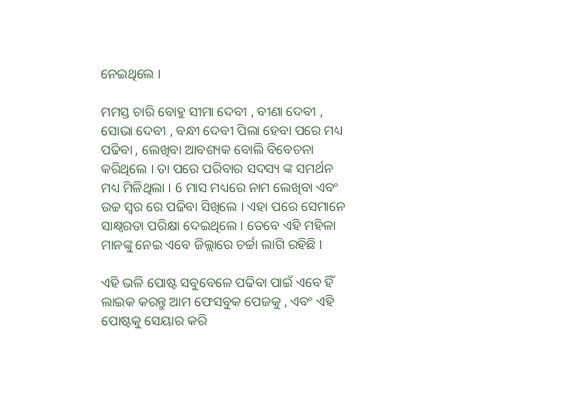ନେଇଥିଲେ ।

ମମସ୍ତ ଚାରି ବୋହୁ ସୀମା ଦେବୀ , ବୀଣା ଦେବୀ , ସୋଭା ଦେବୀ , ବନ୍ଧୀ ଦେବୀ ପିଲା ହେବା ପରେ ମଧ୍ୟ ପଢିବା , ଲେଖିବା ଆବଶ୍ୟକ ବୋଲି ବିବେଚନା କରିଥିଲେ । ତା ପରେ ପରିବାର ସଦସ୍ୟ ଙ୍କ ସମର୍ଥନ ମଧ୍ୟ ମିଳିଥିଲା । 6 ମାସ ମଧ୍ୟରେ ନାମ ଲେଖିବା ଏବଂ ଉଚ୍ଚ ସ୍ୱର ରେ ପଢିବା ସିଖିଲେ । ଏହା ପରେ ସେମାନେ ସାକ୍ଷ୍ୱରତା ପରିକ୍ଷା ଦେଇଥିଲେ । ତେବେ ଏହି ମହିଳା ମାନଙ୍କୁ ନେଇ ଏବେ ଜିଲ୍ଲାରେ ଚର୍ଚ୍ଚା ଲାଗି ରହିଛି ।

ଏହି ଭଳି ପୋଷ୍ଟ ସବୁବେଳେ ପଢିବା ପାଇଁ ଏବେ ହିଁ ଲାଇକ କରନ୍ତୁ ଆମ ଫେସବୁକ ପେଜକୁ , ଏବଂ ଏହି ପୋଷ୍ଟକୁ ସେୟାର କରି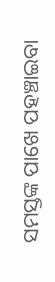ସମସ୍ତଙ୍କ ପାଖେ ପହଞ୍ଚାଇବା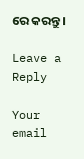ରେ କରନ୍ତୁ ।

Leave a Reply

Your email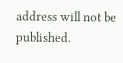address will not be published.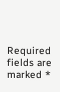Required fields are marked *